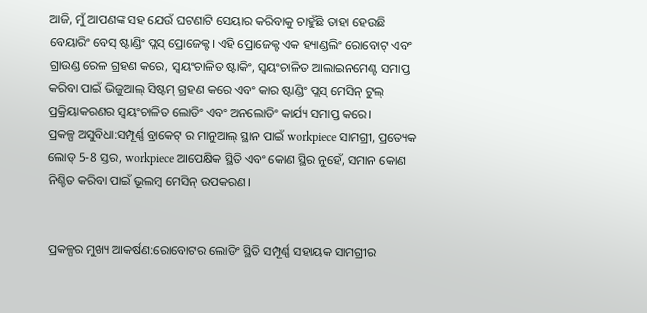ଆଜି, ମୁଁ ଆପଣଙ୍କ ସହ ଯେଉଁ ଘଟଣାଟି ସେୟାର କରିବାକୁ ଚାହୁଁଛି ତାହା ହେଉଛି ବେୟାରିଂ ବେସ୍ ଷ୍ଟାଣ୍ଡିଂ ପ୍ଲସ୍ ପ୍ରୋଜେକ୍ଟ। ଏହି ପ୍ରୋଜେକ୍ଟ ଏକ ହ୍ୟାଣ୍ଡଲିଂ ରୋବୋଟ୍ ଏବଂ ଗ୍ରାଉଣ୍ଡ ରେଳ ଗ୍ରହଣ କରେ, ସ୍ୱୟଂଚାଳିତ ଷ୍ଟାକିଂ, ସ୍ୱୟଂଚାଳିତ ଆଲାଇନମେଣ୍ଟ ସମାପ୍ତ କରିବା ପାଇଁ ଭିଜୁଆଲ୍ ସିଷ୍ଟମ୍ ଗ୍ରହଣ କରେ ଏବଂ କାର ଷ୍ଟାଣ୍ଡିଂ ପ୍ଲସ୍ ମେସିନ୍ ଟୁଲ୍ ପ୍ରକ୍ରିୟାକରଣର ସ୍ୱୟଂଚାଳିତ ଲୋଡିଂ ଏବଂ ଅନଲୋଡିଂ କାର୍ଯ୍ୟ ସମାପ୍ତ କରେ।
ପ୍ରକଳ୍ପ ଅସୁବିଧା:ସମ୍ପୂର୍ଣ୍ଣ ବ୍ରାକେଟ୍ ର ମାନୁଆଲ୍ ସ୍ଥାନ ପାଇଁ workpiece ସାମଗ୍ରୀ, ପ୍ରତ୍ୟେକ ଲୋଡ୍ 5-8 ସ୍ତର, workpiece ଆପେକ୍ଷିକ ସ୍ଥିତି ଏବଂ କୋଣ ସ୍ଥିର ନୁହେଁ, ସମାନ କୋଣ ନିଶ୍ଚିତ କରିବା ପାଇଁ ଭୂଲମ୍ବ ମେସିନ୍ ଉପକରଣ।


ପ୍ରକଳ୍ପର ମୁଖ୍ୟ ଆକର୍ଷଣ:ରୋବୋଟର ଲୋଡିଂ ସ୍ଥିତି ସମ୍ପୂର୍ଣ୍ଣ ସହାୟକ ସାମଗ୍ରୀର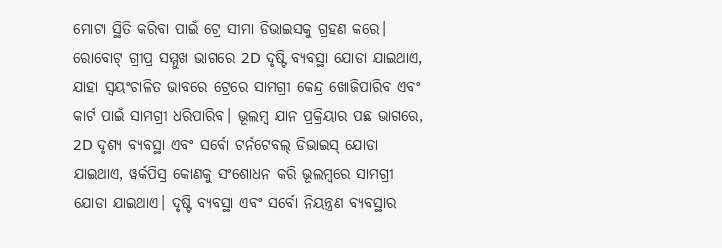ମୋଟା ସ୍ଥିତି କରିବା ପାଇଁ ଟ୍ରେ ସୀମା ଡିଭାଇସକୁ ଗ୍ରହଣ କରେ। ରୋବୋଟ୍ ଗ୍ରୀପ୍ର ସମ୍ମୁଖ ଭାଗରେ 2D ଦୃଷ୍ଟି ବ୍ୟବସ୍ଥା ଯୋଡା ଯାଇଥାଏ, ଯାହା ସ୍ୱୟଂଚାଳିତ ଭାବରେ ଟ୍ରେରେ ସାମଗ୍ରୀ କେନ୍ଦ୍ର ଖୋଜିପାରିବ ଏବଂ କାର୍ଟ ପାଇଁ ସାମଗ୍ରୀ ଧରିପାରିବ। ଭୂଲମ୍ବ ଯାନ ପ୍ରକ୍ରିୟାର ପଛ ଭାଗରେ, 2D ଦୃଶ୍ୟ ବ୍ୟବସ୍ଥା ଏବଂ ସର୍ବୋ ଟର୍ନଟେବଲ୍ ଡିଭାଇସ୍ ଯୋଡା ଯାଇଥାଏ, ୱର୍କପିସ୍ର କୋଣକୁ ସଂଶୋଧନ କରି ଭୂଲମ୍ବରେ ସାମଗ୍ରୀ ଯୋଡା ଯାଇଥାଏ। ଦୃଷ୍ଟି ବ୍ୟବସ୍ଥା ଏବଂ ସର୍ବୋ ନିୟନ୍ତ୍ରଣ ବ୍ୟବସ୍ଥାର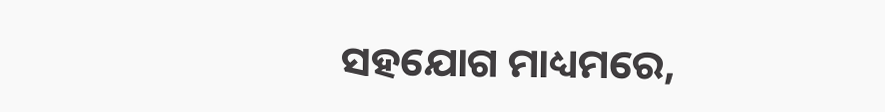ସହଯୋଗ ମାଧ୍ୟମରେ,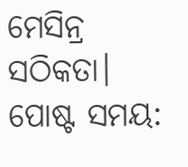ମେସିନ୍ର ସଠିକତା।
ପୋଷ୍ଟ ସମୟ: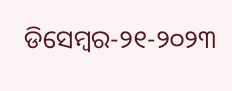ଡିସେମ୍ବର-୨୧-୨୦୨୩